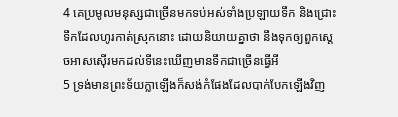4 គេប្រមូលមនុស្សជាច្រើនមកទប់អស់ទាំងប្រឡាយទឹក និងជ្រោះទឹកដែលហូរកាត់ស្រុកនោះ ដោយនិយាយគ្នាថា នឹងទុកឲ្យពួកស្តេចអាសស៊ើរមកដល់ទីនេះឃើញមានទឹកជាច្រើនធ្វើអី
5 ទ្រង់មានព្រះទ័យក្លាឡើងក៏សង់កំផែងដែលបាក់បែកឡើងវិញ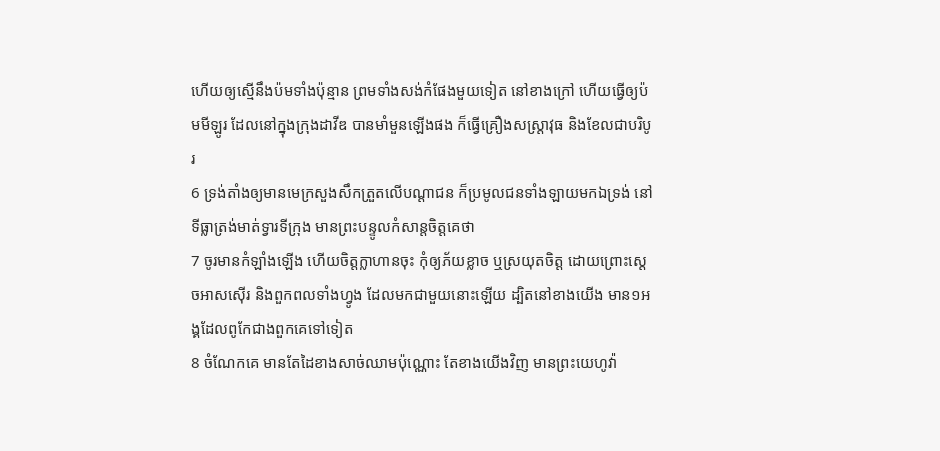ហើយឲ្យស្មើនឹងប៉មទាំងប៉ុន្មាន ព្រមទាំងសង់កំផែងមួយទៀត នៅខាងក្រៅ ហើយធ្វើឲ្យប៉មមីឡូរ ដែលនៅក្នុងក្រុងដាវីឌ បានមាំមួនឡើងផង ក៏ធ្វើគ្រឿងសស្ត្រាវុធ និងខែលជាបរិបូរ
6 ទ្រង់តាំងឲ្យមានមេក្រសួងសឹកត្រួតលើបណ្តាជន ក៏ប្រមូលជនទាំងឡាយមកឯទ្រង់ នៅទីធ្លាត្រង់មាត់ទ្វារទីក្រុង មានព្រះបន្ទូលកំសាន្តចិត្តគេថា
7 ចូរមានកំឡាំងឡើង ហើយចិត្តក្លាហានចុះ កុំឲ្យភ័យខ្លាច ឬស្រយុតចិត្ត ដោយព្រោះស្តេចអាសស៊ើរ និងពួកពលទាំងហ្វូង ដែលមកជាមួយនោះឡើយ ដ្បិតនៅខាងយើង មាន១អង្គដែលពូកែជាងពួកគេទៅទៀត
8 ចំណែកគេ មានតែដៃខាងសាច់ឈាមប៉ុណ្ណោះ តែខាងយើងវិញ មានព្រះយេហូវ៉ា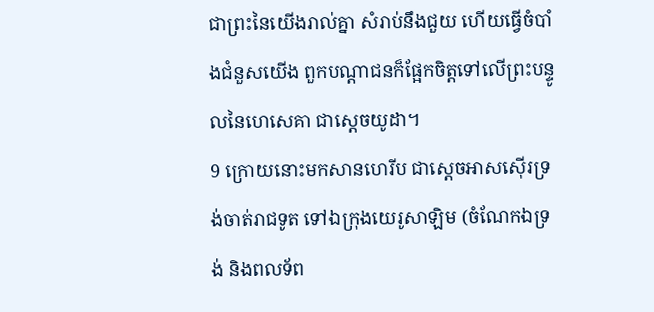ជាព្រះនៃយើងរាល់គ្នា សំរាប់នឹងជួយ ហើយធ្វើចំបាំងជំនួសយើង ពួកបណ្តាជនក៏ផ្អែកចិត្តទៅលើព្រះបន្ទូលនៃហេសេគា ជាស្តេចយូដា។
9 ក្រោយនោះមកសានហេរីប ជាស្តេចអាសស៊ើរទ្រង់ចាត់រាជទូត ទៅឯក្រុងយេរូសាឡិម (ចំណែកឯទ្រង់ និងពលទ័ព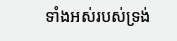ទាំងអស់របស់ទ្រង់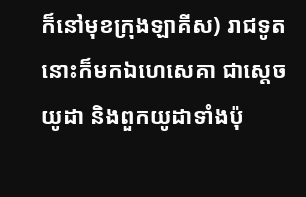ក៏នៅមុខក្រុងឡាគីស) រាជទូតនោះក៏មកឯហេសេគា ជាស្តេចយូដា និងពួកយូដាទាំងប៉ុ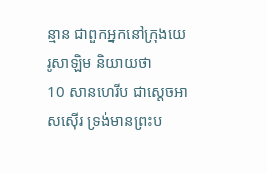ន្មាន ជាពួកអ្នកនៅក្រុងយេរូសាឡិម និយាយថា
10 សានហេរីប ជាស្តេចអាសស៊ើរ ទ្រង់មានព្រះប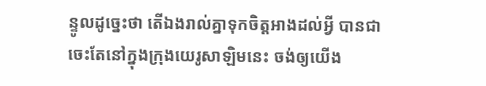ន្ទូលដូច្នេះថា តើឯងរាល់គ្នាទុកចិត្តអាងដល់អ្វី បានជាចេះតែនៅក្នុងក្រុងយេរូសាឡិមនេះ ចង់ឲ្យយើង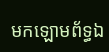មកឡោមព័ទ្ធឯ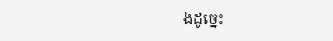ងដូច្នេះ